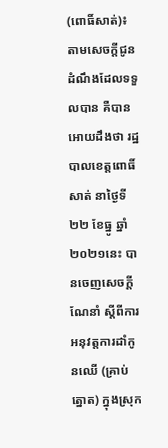(ពោធិ៍សាត់)៖ តាមសេចក្តីជូនដំណឹងដែលទទួលបាន គឺបានអោយដឹងថា រដ្ឋបាលខេត្តពោធិ៍សាត់ នាថ្ងៃទី២២ ខែធ្នូ ឆ្នាំ២០២១នេះ បានចេញសេចក្ដីណែនាំ ស្ដីពីការអនុវត្តការដាំកូនឈើ (គ្រាប់ ត្នោត) ក្នុងស្រុក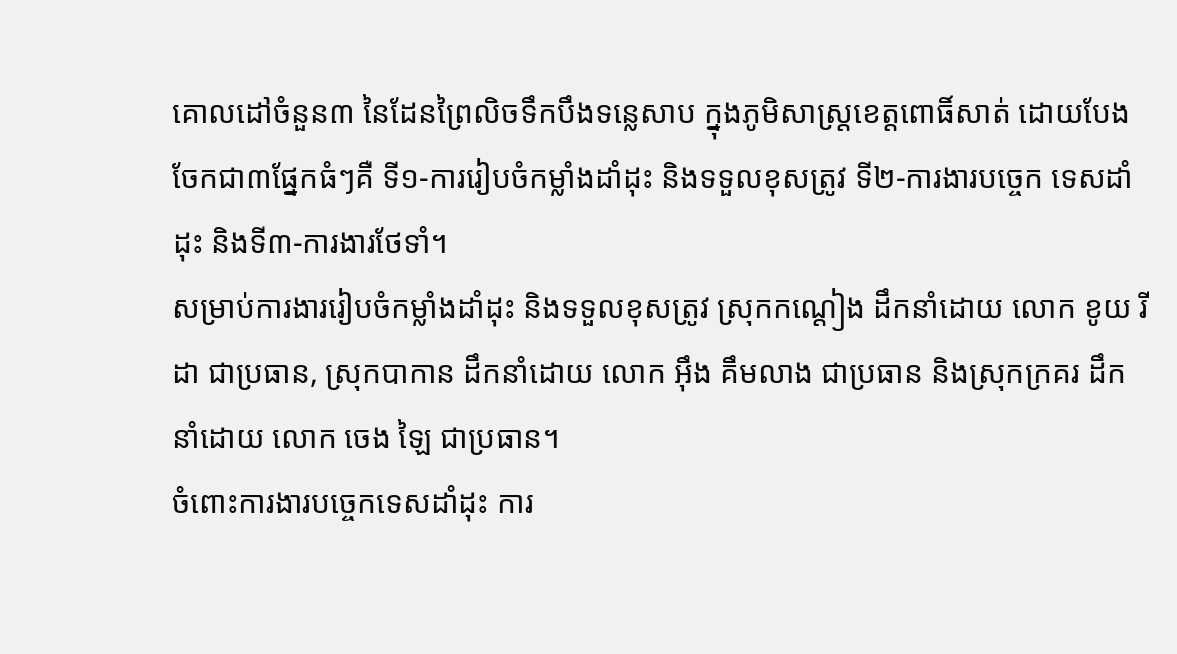គោលដៅចំនួន៣ នៃដែនព្រៃលិចទឹកបឹងទន្លេសាប ក្នុងភូមិសាស្ត្រខេត្ដពោធិ៍សាត់ ដោយបែងចែកជា៣ផ្នែកធំៗគឺ ទី១-ការរៀបចំកម្លាំងដាំដុះ និងទទួលខុសត្រូវ ទី២-ការងារបច្ចេក ទេសដាំដុះ និងទី៣-ការងារថែទាំ។
សម្រាប់ការងាររៀបចំកម្លាំងដាំដុះ និងទទួលខុសត្រូវ ស្រុកកណ្តៀង ដឹកនាំដោយ លោក ខូយ រីដា ជាប្រធាន, ស្រុកបាកាន ដឹកនាំដោយ លោក អ៊ឹង គឹមលាង ជាប្រធាន និងស្រុកក្រគរ ដឹកនាំដោយ លោក ចេង ឡៃ ជាប្រធាន។
ចំពោះការងារបច្ចេកទេសដាំដុះ ការ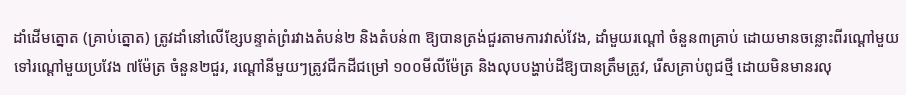ដាំដើមត្នោត (គ្រាប់ត្នោត) ត្រូវដាំនៅលើខ្សែបន្ទាត់ព្រំរវាងតំបន់២ និងតំបន់៣ ឱ្យបានត្រង់ជួរតាមការវាស់វែង, ដាំមួយរណ្តៅ ចំនួន៣គ្រាប់ ដោយមានចន្លោះពីរណ្តៅមួយទៅរណ្តៅមួយប្រវែង ៧ម៉ែត្រ ចំនួន២ជួរ, រណ្ដៅនីមួយៗត្រូវជីកដីជម្រៅ ១០០មីលីម៉ែត្រ និងលុបបង្ហាប់ដីឱ្យបានត្រឹមត្រូវ, រើសគ្រាប់ពូជថ្មី ដោយមិនមានរលុ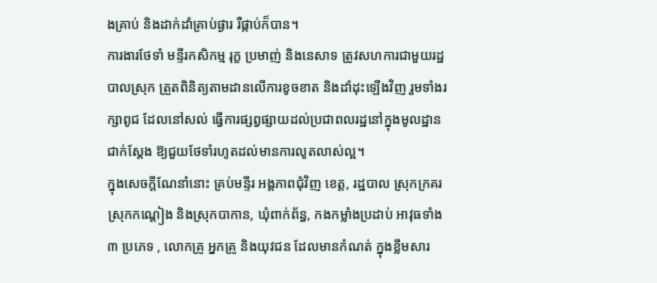ងគ្រាប់ និងដាក់ដាំគ្រាប់ផ្ងារ រឺផ្កាប់ក៏បាន។
ការងារថែទាំ មន្ទីរកសិកម្ម រុក្ខ ប្រមាញ់ និងនេសាទ ត្រូវសហការជាមួយរដ្ឋបាលស្រុក ត្រួតពិនិត្យតាមដានលើការខូចខាត និងដាំដុះឡើងវិញ រួមទាំងរក្សាពូជ ដែលនៅសល់ ធ្វើការផ្សព្វផ្សាយដល់ប្រជាពលរដ្ឋនៅក្នុងមូលដ្ឋានជាក់ស្តែង ឱ្យជួយថែទាំរហូតដល់មានការលូតលាស់ល្អ។
ក្នុងសេចក្តីណែនាំនោះ គ្រប់មន្ទីរ អង្គភាពជុំវិញ ខេត្ដ, រដ្ឋបាល ស្រុកក្រគរ ស្រុកកណ្ដៀង និងស្រុកបាកាន, ឃុំពាក់ព័ន្ធ, កងកម្លាំងប្រដាប់ អាវុធទាំង ៣ ប្រភេទ , លោកគ្រូ អ្នកគ្រូ និងយុវជន ដែលមានកំណត់ ក្នុងខ្លឹមសារ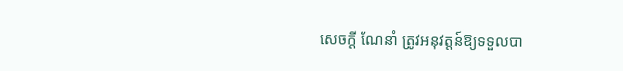សេចក្តី ណែនាំ ត្រូវអនុវត្តន៍ឱ្យទទួលបា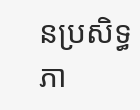នប្រសិទ្ធភា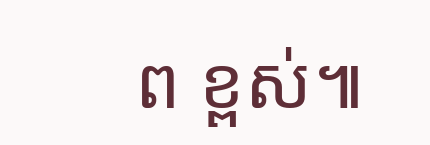ព ខ្ពស់៕